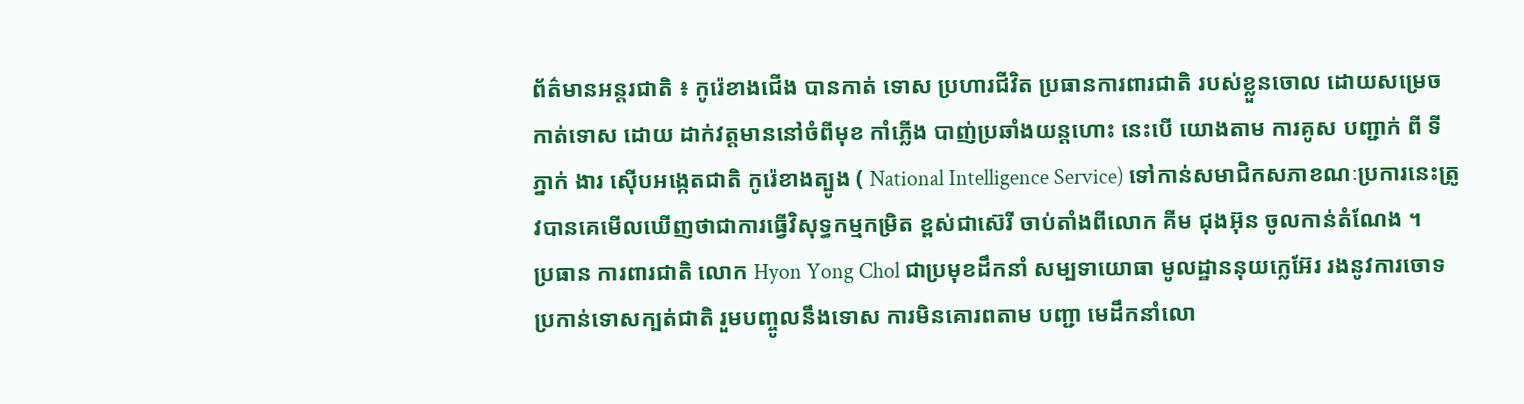ព័ត៌មានអន្តរជាតិ ៖ កូរ៉េខាងជើង បានកាត់ ទោស ប្រហារជីវិត ប្រធានការពារជាតិ របស់ខ្លួនចោល ដោយសម្រេច កាត់ទោស ដោយ ដាក់វត្តមាននៅចំពីមុខ កាំភ្លើង បាញ់ប្រឆាំងយន្តហោះ នេះបើ យោងតាម ការគូស បញ្ជាក់ ពី ទី ភ្នាក់ ងារ ស៊ើបអង្កេតជាតិ កូរ៉េខាងត្បូង ( National Intelligence Service) ទៅកាន់សមាជិកសភាខណៈប្រការនេះត្រូវបានគេមើលឃើញថាជាការធ្វើវិសុទ្ធកម្មកម្រិត ខ្ពស់ជាស៊េរី ចាប់តាំងពីលោក គីម ជុងអ៊ុន ចូលកាន់តំណែង ។
ប្រធាន ការពារជាតិ លោក Hyon Yong Chol ជាប្រមុខដឹកនាំ សម្បទាយោធា មូលដ្ឋាននុយក្លេអ៊ែរ រងនូវការចោទប្រកាន់ទោសក្បត់ជាតិ រួមបញ្ចូលនឹងទោស ការមិនគោរពតាម បញ្ជា មេដឹកនាំលោ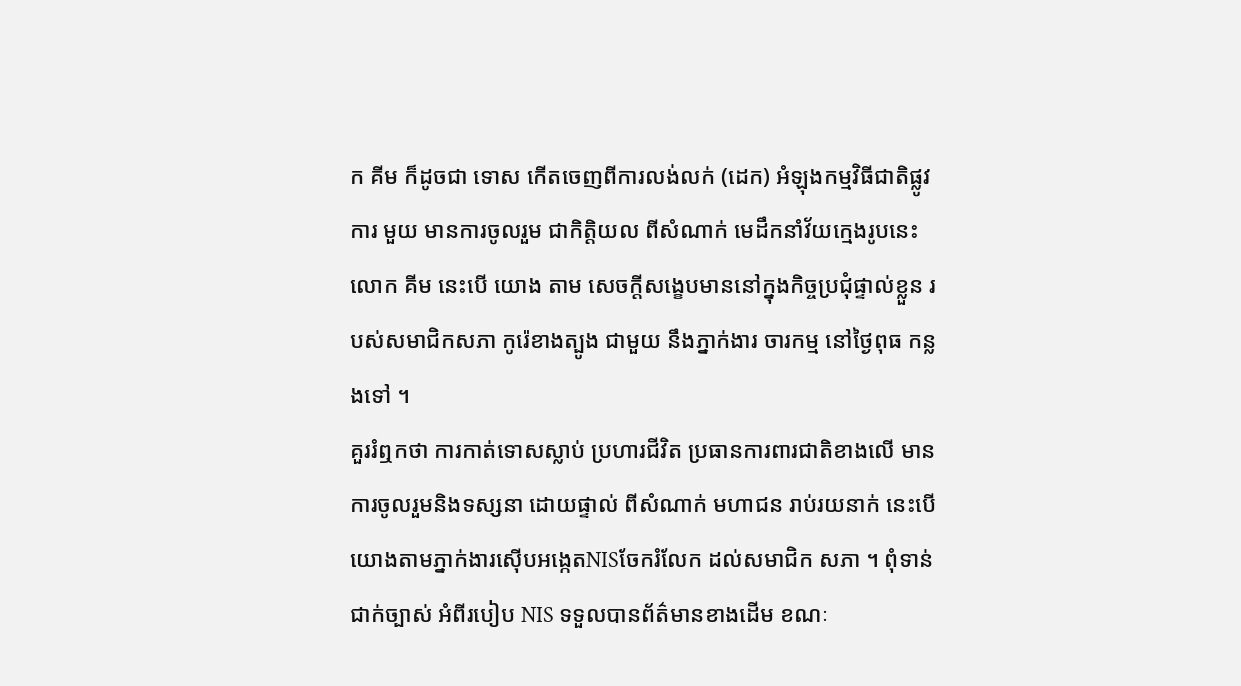ក គីម ក៏ដូចជា ទោស កើតចេញពីការលង់លក់ (ដេក) អំឡុងកម្មវិធីជាតិផ្លូវការ មួយ មានការចូលរួម ជាកិត្តិយល ពីសំណាក់ មេដឹកនាំវ័យក្មេងរូបនេះ លោក គីម នេះបើ យោង តាម សេចក្តីសង្ខេបមាននៅក្នុងកិច្ចប្រជុំផ្ទាល់ខ្លួន របស់សមាជិកសភា កូរ៉េខាងត្បូង ជាមួយ នឹងភ្នាក់ងារ ចារកម្ម នៅថ្ងៃពុធ កន្លងទៅ ។
គួររំឮកថា ការកាត់ទោសស្លាប់ ប្រហារជីវិត ប្រធានការពារជាតិខាងលើ មានការចូលរួមនិងទស្សនា ដោយផ្ទាល់ ពីសំណាក់ មហាជន រាប់រយនាក់ នេះបើយោងតាមភ្នាក់ងារស៊ើបអង្កេតNISចែករំលែក ដល់សមាជិក សភា ។ ពុំទាន់ជាក់ច្បាស់ អំពីរបៀប NIS ទទួលបានព័ត៌មានខាងដើម ខណៈ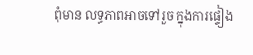ពុំមាន លទ្ធភាពអាចទៅរួច ក្នុងការផ្ទៀង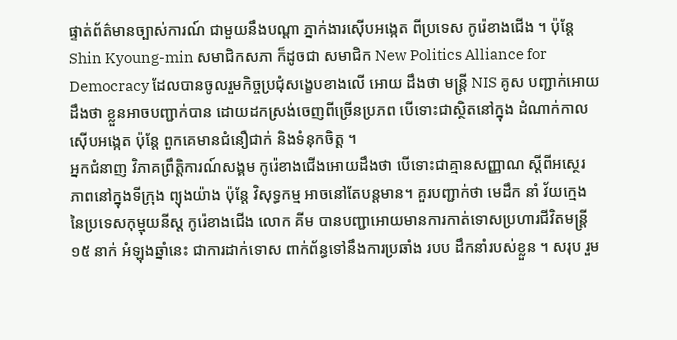ផ្ទាត់ព័ត៌មានច្បាស់ការណ៍ ជាមួយនឹងបណ្តា ភ្នាក់ងារស៊ើបអង្កេត ពីប្រទេស កូរ៉េខាងជើង ។ ប៉ុន្តែ Shin Kyoung-min សមាជិកសភា ក៏ដូចជា សមាជិក New Politics Alliance for Democracy ដែលបានចូលរួមកិច្ចប្រជុំសង្ខេបខាងលើ អោយ ដឹងថា មន្រ្តី NIS គូស បញ្ជាក់អោយដឹងថា ខ្លួនអាចបញ្ជាក់បាន ដោយដកស្រង់ចេញពីច្រើនប្រភព បើទោះជាស្ថិតនៅក្នុង ដំណាក់កាលស៊ើបអង្កេត ប៉ុន្តែ ពួកគេមានជំនឿជាក់ និងទំនុកចិត្ត ។
អ្នកជំនាញ វិភាគព្រឹត្តិការណ៍សង្គម កូរ៉េខាងជើងអោយដឹងថា បើទោះជាគ្មានសញ្ញាណ ស្តីពីអស្ថេរ ភាពនៅក្នុងទីក្រុង ព្យុងយ៉ាង ប៉ុន្តែ វិសុទ្ធកម្ម អាចនៅតែបន្តមាន។ គួរបញ្ជាក់ថា មេដឹក នាំ វ័យក្មេង នៃប្រទេសកុម្មុយនីស្ត កូរ៉េខាងជើង លោក គីម បានបញ្ជាអោយមានការកាត់ទោសប្រហារជីវិតមន្រ្តី ១៥ នាក់ អំឡុងឆ្នាំនេះ ជាការដាក់ទោស ពាក់ព័ន្ធទៅនឹងការប្រឆាំង របប ដឹកនាំរបស់ខ្លួន ។ សរុប រួម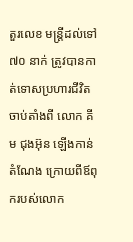តួរលេខ មន្រ្តីដល់ទៅ ៧០ នាក់ ត្រូវបានកាត់ទោសប្រហារជីវិត ចាប់តាំងពី លោក គីម ជុងអ៊ុន ឡើងកាន់តំណែង ក្រោយពីឪពុករបស់លោក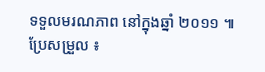ទទួលមរណភាព នៅក្នុងឆ្នាំ ២០១១ ៕
ប្រែសម្រួល ៖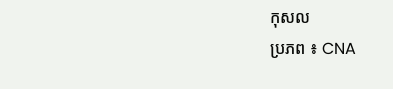កុសល
ប្រភព ៖ CNA